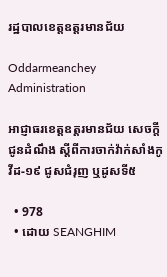រដ្ឋបាលខេត្តឧត្តរមានជ័យ

Oddarmeanchey Administration

អាជ្ញាធរខេត្តឧត្ដរមានជ័យ សេចក្តីជូនដំណឹង ស្ដីពីការចាក់វ៉ាក់សាំងកូវីដ-១៩ ជូសជំរុញ ឬដូសទី៥

  • 978
  • ដោយ SEANGHIM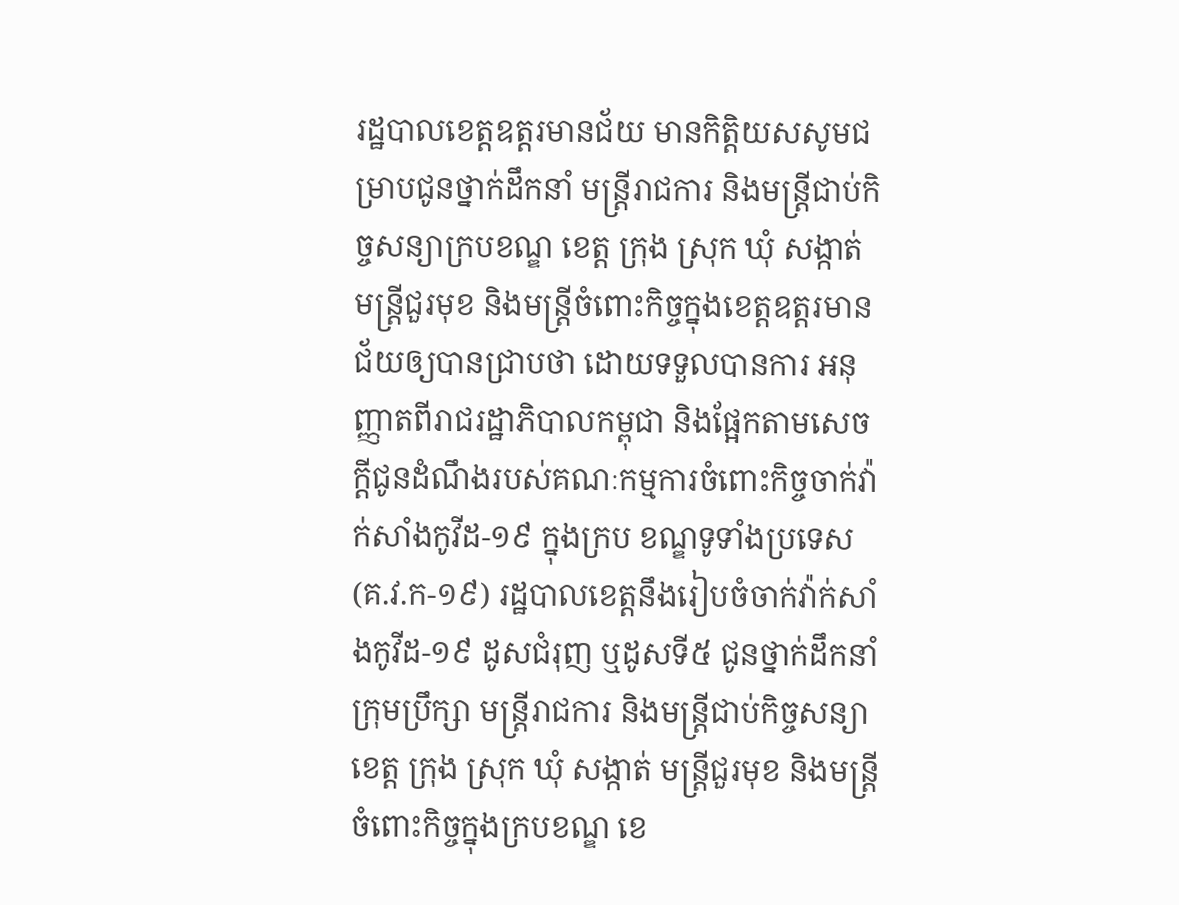រដ្ឋបាលខេត្តឧត្តរមានជ័យ មានកិត្តិយសសូមជម្រាបជូនថ្នាក់ដឹកនាំ មន្ត្រីរាជការ និងមន្ត្រីជាប់កិច្ចសន្យាក្របខណ្ឌ ខេត្ត ក្រុង ស្រុក ឃុំ សង្កាត់ មន្ត្រីជួរមុខ និងមន្ត្រីចំពោះកិច្ចក្នុងខេត្តឧត្តរមានជ័យឲ្យបានជ្រាបថា ដោយទទួលបានការ អនុញ្ញាតពីរាជរដ្ឋាភិបាលកម្ពុជា និងផ្អែកតាមសេចក្តីជូនដំណឹងរបស់គណៈកម្មការចំពោះកិច្ចចាក់វ៉ាក់សាំងកូវីដ-១៩ ក្នុងក្រប ខណ្ឌទូទាំងប្រទេស (គ.វ.ក-១៩) រដ្ឋបាលខេត្តនឹងរៀបចំចាក់វ៉ាក់សាំងកូវីដ-១៩ ដូសជំរុញ ឬដូសទី៥ ជូនថ្នាក់ដឹកនាំ ក្រុមប្រឹក្សា មន្ត្រីរាជការ និងមន្ត្រីជាប់កិច្ចសន្យាខេត្ត ក្រុង ស្រុក ឃុំ សង្កាត់ មន្ត្រីជួរមុខ និងមន្ត្រីចំពោះកិច្ចក្នុងក្របខណ្ឌ ខេ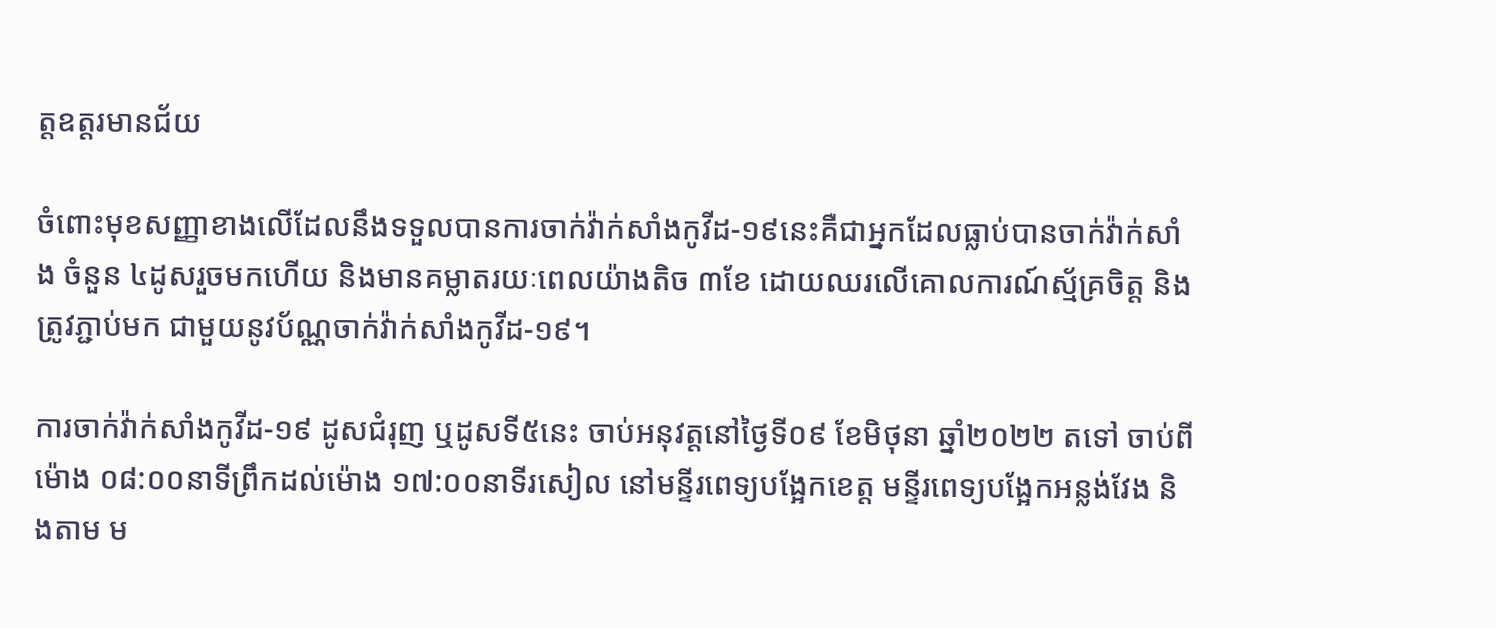ត្តឧត្តរមានជ័យ

ចំពោះមុខសញ្ញាខាងលើដែលនឹងទទួលបានការចាក់វ៉ាក់សាំងកូវីដ-១៩នេះគឺជាអ្នកដែលធ្លាប់បានចាក់វ៉ាក់សាំង ចំនួន ៤ដូសរួចមកហើយ និងមានគម្លាតរយៈពេលយ៉ាងតិច ៣ខែ ដោយឈរលើគោលការណ៍ស្ម័គ្រចិត្ត និងត្រូវភ្ជាប់មក ជាមួយនូវប័ណ្ណចាក់វ៉ាក់សាំងកូវីដ-១៩។

ការចាក់វ៉ាក់សាំងកូវីដ-១៩ ដូសជំរុញ ឬដូសទី៥នេះ ចាប់អនុវត្តនៅថ្ងៃទី០៩ ខែមិថុនា ឆ្នាំ២០២២ តទៅ ចាប់ពី ម៉ោង ០៨:០០នាទីព្រឹកដល់ម៉ោង ១៧:០០នាទីរសៀល នៅមន្ទីរពេទ្យបង្អែកខេត្ត មន្ទីរពេទ្យបង្អែកអន្លង់វែង និងតាម ម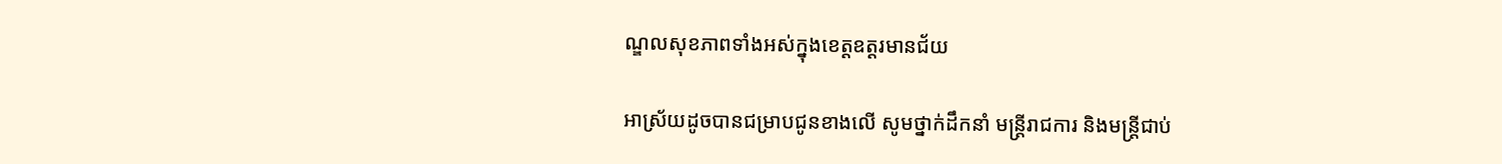ណ្ឌលសុខភាពទាំងអស់ក្នុងខេត្តឧត្តរមានជ័យ

អាស្រ័យដូចបានជម្រាបជូនខាងលើ សូមថ្នាក់ដឹកនាំ មន្ត្រីរាជការ និងមន្ត្រីជាប់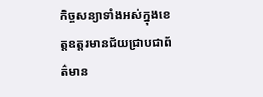កិច្ចសន្យាទាំងអស់ក្នុងខេត្តឧត្តរមានជ័យជ្រាបជាព័ត៌មាន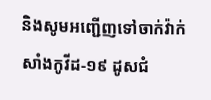និងសូមអញ្ជើញទៅចាក់វ៉ាក់សាំងកូវីដ-១៩ ដូសជំ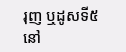រុញ ឬដូសទី៥ នៅ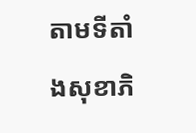តាមទីតាំងសុខាភិ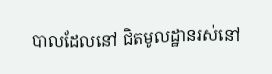បាលដែលនៅ ជិតមូលដ្ឋានរស់នៅ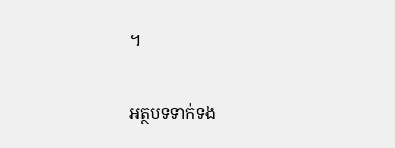។

អត្ថបទទាក់ទង